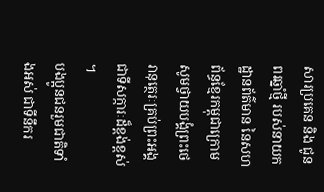សារប្រគេន និង ជូនពរឆ្នាំថ្មី របស់នាយកដ្ឋានព័ត៌មាន នៃសហព័ន្ធខ្មែរកម្ពុជាក្រោម
សូមថ្វាយបង្គំព្រះថេរានុត្ថេរៈគ្រប់ព្រះអង្គ ជាទីសក្ការៈដ៏ខ្ពង់ខ្ពស់ ។
បងប្អូនជនរួមជាតិទាំងអស់ ជាទីនឹករ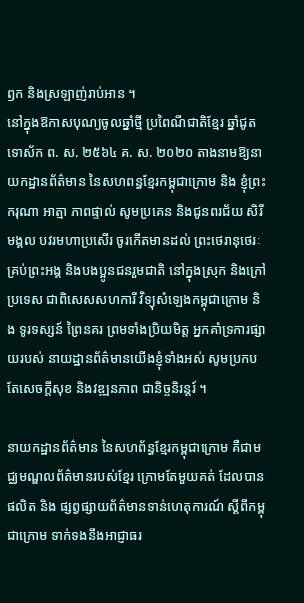ឭក និងស្រឡាញ់រាប់អាន ។
នៅក្នុងឱកាសបុណ្យចូលឆ្នាំថ្មី ប្រពៃណីជាតិខ្មែរ ឆ្នាំជូត ទោស័ក ព. ស. ២៥៦៤ គ. ស. ២០២០ តាងនាមឱ្យនាយកដ្ឋានព័ត៌មាន នៃសហពន្ធខ្មែរកម្ពុជាក្រោម និង ខ្ញុំព្រះករុណា អាត្មា ភាពផ្ទាល់ សូមប្រគេន និងជូនពរជ័យ សិរីមង្គល បវរមហាប្រសើរ ចូរកើតមានដល់ ព្រះថេរានុថេរៈគ្រប់ព្រះអង្គ និងបងប្អូនជនរួមជាតិ នៅក្នុងស្រុក និងក្រៅប្រទេស ជាពិសេសសហការី វិទ្យុសំឡេងកម្ពុជាក្រោម និង ទូរទស្សន៍ ព្រៃនគរ ព្រមទាំងប្រិយមិត្ត អ្នកគាំទ្រការផ្សាយរបស់ នាយដ្ឋានព័ត៌មានយើងខ្ញុំទាំងអស់ សូមប្រកបតែសេចក្តីសុខ និងវឌ្ឍនភាព ជានិច្ចនិរន្តរ៍ ។

នាយកដ្ឋានព័ត៌មាន នៃសហព័ន្ធខ្មែរកម្ពុជាក្រោម គឺជាមជ្ឈមណ្ឌលព័ត៌មានរបស់ខ្មែរ ក្រោមតែមួយគត់ ដែលបានផលិត និង ផ្សព្វផ្សាយព័ត៌មានទាន់ហេតុការណ៍ ស្ដីពីកម្ពុជាក្រោម ទាក់ទងនឹងអាជ្ញាធរ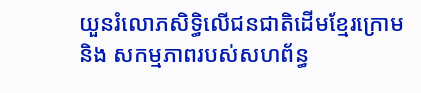យួនរំលោភសិទ្ធិលើជនជាតិដើមខ្មែរក្រោម និង សកម្មភាពរបស់សហព័ន្ធ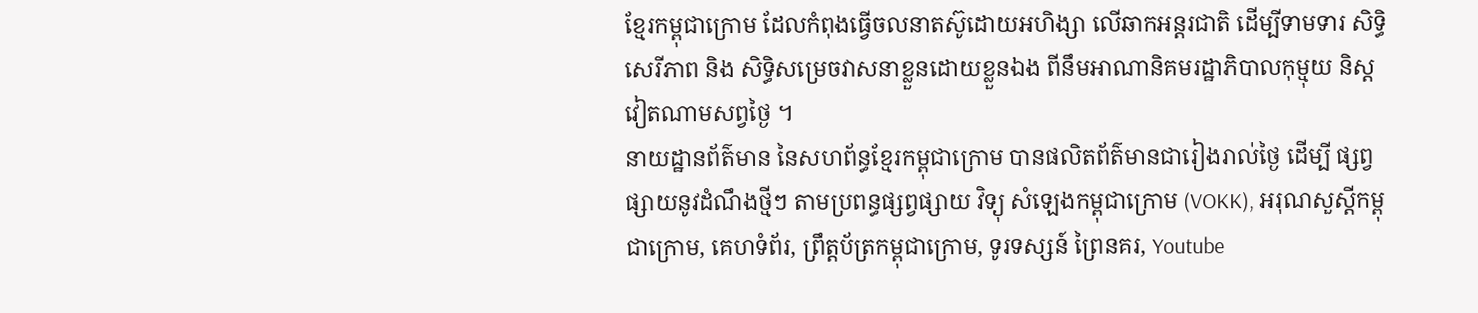ខ្មែរកម្ពុជាក្រោម ដែលកំពុងធ្វើចលនាតស៊ូដោយអហិង្សា លើឆាកអន្តរជាតិ ដើម្បីទាមទារ សិទ្ធិសេរីភាព និង សិទ្ធិសម្រេចវាសនាខ្លួនដោយខ្លួនឯង ពីនឹមអាណានិគមរដ្ឋាភិបាលកុម្មុយ និស្តវៀតណាមសព្វថ្ងៃ ។
នាយដ្ឋានព័ត៌មាន នៃសហព័ន្ធខ្មែរកម្ពុជាក្រោម បានផលិតព័ត៌មានជារៀងរាល់ថ្ងៃ ដើម្បី ផ្សព្វផ្សាយនូវដំណឹងថ្មីៗ តាមប្រពន្ធផ្សព្វផ្សាយ វិទ្យុ សំឡេងកម្ពុជាក្រោម (VOKK), អរុណសួស្តីកម្ពុជាក្រោម, គេហទំព័រ, ព្រឹត្តប័ត្រកម្ពុជាក្រោម, ទូរទស្សន៍ ព្រៃនគរ, Youtube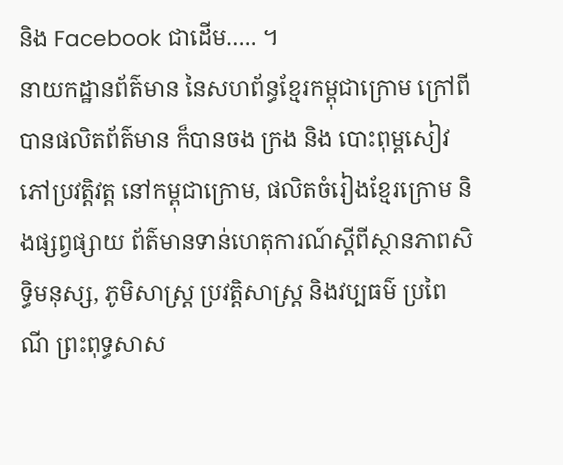និង Facebook ជាដើម….. ។
នាយកដ្ឋានព័ត៌មាន នៃសហព័ន្ធខ្មែរកម្ពុជាក្រោម ក្រៅពីបានផលិតព័ត៌មាន ក៏បានចង ក្រង និង បោះពុម្ពសៀវភៅប្រវត្តិវត្ត នៅកម្ពុជាក្រោម, ផលិតចំរៀងខ្មែរក្រោម និងផ្សព្វផ្សាយ ព័ត៌មានទាន់ហេតុការណ៍ស្តីពីស្ថានភាពសិទ្ធិមនុស្ស, ភូមិសាស្រ្ត ប្រវត្តិសាស្រ្ត និងវប្បធម៌ ប្រពៃ ណី ព្រះពុទ្ធសាស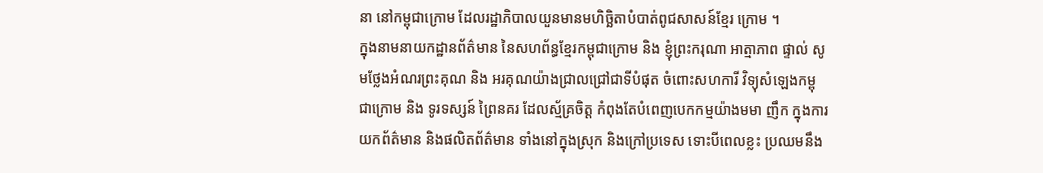នា នៅកម្ពុជាក្រោម ដែលរដ្ឋាភិបាលយួនមានមហិច្ឆិតាបំបាត់ពូជសាសន៍ខ្មែរ ក្រោម ។
ក្នុងនាមនាយកដ្ឋានព័ត៌មាន នៃសហព័ន្ធខ្មែរកម្ពុជាក្រោម និង ខ្ញុំព្រះករុណា អាត្មាភាព ផ្ទាល់ សូមថ្លែងអំណរព្រះគុណ និង អរគុណយ៉ាងជ្រាលជ្រៅជាទីបំផុត ចំពោះសហការី វិទ្យុសំឡេងកម្ពុជាក្រោម និង ទូរទស្សន៍ ព្រៃនគរ ដែលស្ម័គ្រចិត្ត កំពុងតែបំពេញបេកកម្មយ៉ាងមមា ញឹក ក្នុងការយកព័ត៌មាន និងផលិតព័ត៌មាន ទាំងនៅក្នុងស្រុក និងក្រៅប្រទេស ទោះបីពេលខ្លះ ប្រឈមនឹង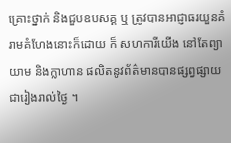គ្រោះថ្នាក់ និងជួបឧបសគ្គ ឬ ត្រូវបានអាជ្ញាធរយួនគំរាមគំហែងនោះក៏ដោយ ក៏ សហការីយើង នៅតែព្យាយាម និងក្លាហាន ផលិតនូវព័ត៌មានបានផ្សព្វផ្សាយជារៀងរាល់ថ្ងៃ ។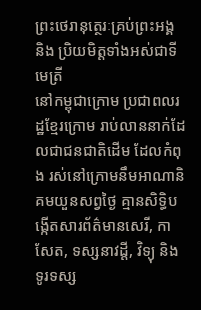ព្រះថេរានុត្ថេរៈគ្រប់ព្រះអង្គ និង ប្រិយមិត្តទាំងអស់ជាទីមេត្រី
នៅកម្ពុជាក្រោម ប្រជាពលរដ្ឋខ្មែរក្រោម រាប់លាននាក់ដែលជាជនជាតិដើម ដែលកំពុង រស់នៅក្រោមនឹមអាណានិគមយួនសព្វថ្ងៃ គ្មានសិទ្ធិបង្កើតសារព័ត៌មានសេរី, កាសែត, ទស្សនាវដ្តី, វិទ្យុ និង ទូរទស្ស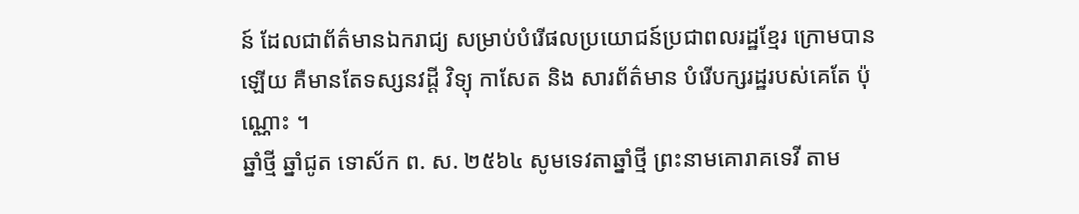ន៍ ដែលជាព័ត៌មានឯករាជ្យ សម្រាប់បំរើផលប្រយោជន៍ប្រជាពលរដ្ឋខ្មែរ ក្រោមបានឡើយ គឺមានតែទស្សនវដ្តី វិទ្យុ កាសែត និង សារព័ត៌មាន បំរើបក្សរដ្ឋរបស់គេតែ ប៉ុណ្ណោះ ។
ឆ្នាំថ្មី ឆ្នាំជូត ទោស័ក ព. ស. ២៥៦៤ សូមទេវតាឆ្នាំថ្មី ព្រះនាមគោរាគទេវី តាម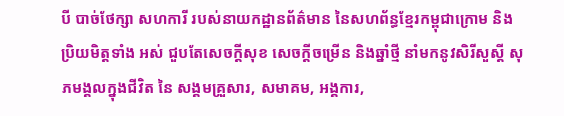បី បាច់ថែក្សា សហការី របស់នាយកដ្ឋានព័ត៌មាន នៃសហព័ន្ធខ្មែរកម្ពុជាក្រោម និងប្រិយមិត្តទាំង អស់ ជួបតែសេចក្តីសុខ សេចក្តីចម្រើន និងឆ្នាំថ្មី នាំមកនូវសិរីសួស្តី សុភមង្គលក្នុងជីវិត នៃ សង្គមគ្រួសារ, សមាគម, អង្គការ,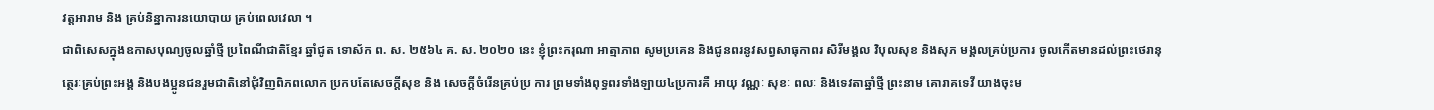វត្តអារាម និង គ្រប់និន្នាការនយោបាយ គ្រប់ពេលវេលា ។
ជាពិសេសក្នុងឧកាសបុណ្យចូលឆ្នាំថ្មី ប្រពៃណីជាតិខ្មែរ ឆ្នាំជូត ទោស័ក ព. ស. ២៥៦៤ គ. ស. ២០២០ នេះ ខ្ញុំព្រះករុណា អាត្មាភាព សូមប្រគេន និងជូនពរនូវសព្វសាធុកាពរ សិរីមង្គល វិបុលសុខ និងសុភ មង្គលគ្រប់ប្រការ ចូលកើតមានដល់ព្រះថេរានុត្ថេរៈគ្រប់ព្រះអង្គ និងបងប្អូនជនរួមជាតិនៅជុំវិញពិភពលោក ប្រកបតែសេចក្តីសុខ និង សេចក្តីចំរើនគ្រប់ប្រ ការ ព្រមទាំងពុទ្ធពរទាំងឡាយ៤ប្រការគឺ អាយុ វណ្ណៈ សុខៈ ពលៈ និងទេវតាឆ្នាំថ្មី ព្រះនាម គោរាគទេវី យាងចុះម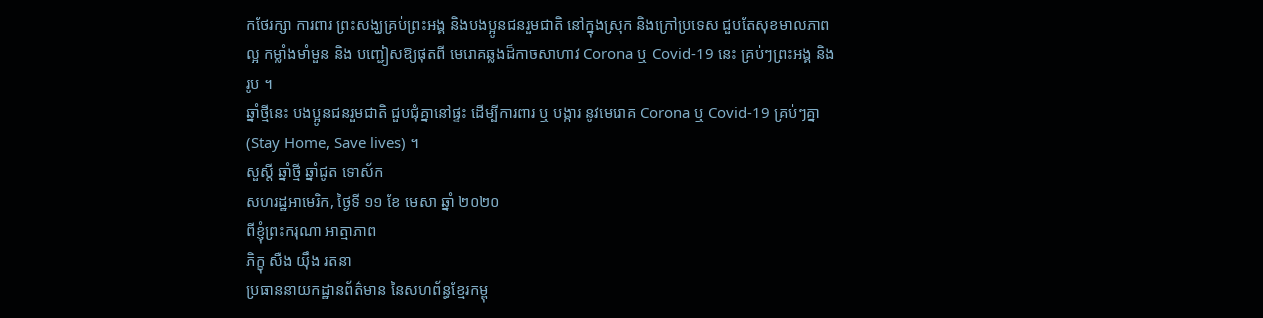កថែរក្សា ការពារ ព្រះសង្ឃគ្រប់ព្រះអង្គ និងបងប្អូនជនរួមជាតិ នៅក្នុងស្រុក និងក្រៅប្រទេស ជួបតែសុខមាលភាពល្អ កម្លាំងមាំមួន និង បញ្ជៀសឱ្យផុតពី មេរោគឆ្លងដ៏កាចសាហាវ Corona ឬ Covid-19 នេះ គ្រប់ៗព្រះអង្គ និង រូប ។
ឆ្នាំថ្មីនេះ បងប្អូនជនរួមជាតិ ជួបជុំគ្នានៅផ្ទះ ដើម្បីការពារ ឬ បង្ការ នូវមេរោគ Corona ឬ Covid-19 គ្រប់ៗគ្នា (Stay Home, Save lives) ។
សួស្តី ឆ្នាំថ្មី ឆ្នាំជូត ទោស័ក
សហរដ្ឋអាមេរិក, ថ្ងៃទី ១១ ខែ មេសា ឆ្នាំ ២០២០
ពីខ្ញុំព្រះករុណា អាត្មាភាព
ភិក្ខុ សឺង យ៉ឹង រតនា
ប្រធាននាយកដ្ឋានព័ត៌មាន នៃសហព័ន្ធខ្មែរកម្ពុ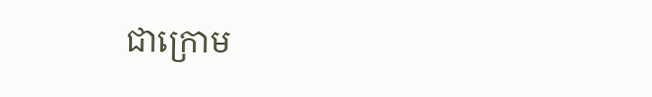ជាក្រោម